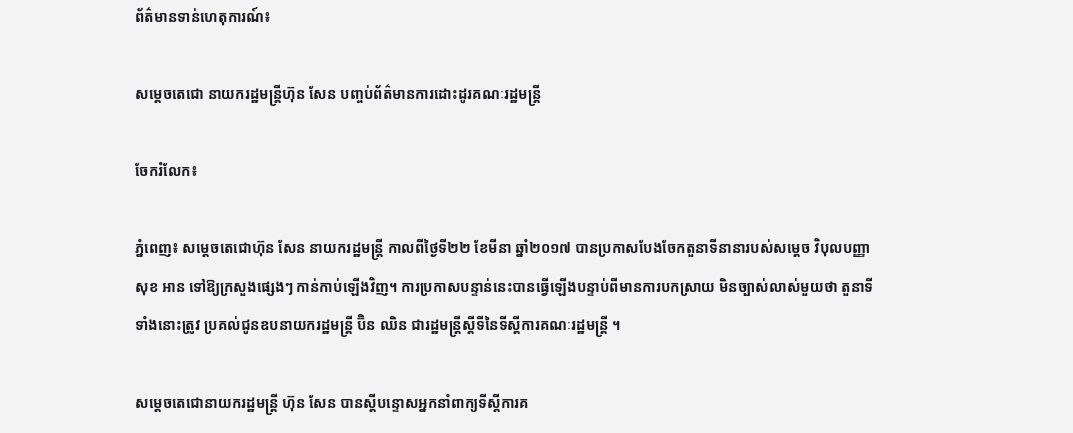ព័ត៌មានទាន់ហេតុការណ៍៖

សម្តេចតេជោ នាយករដ្ឋមន្ត្រីហ៊ុន សែន បញ្ចប់ព័ត៌មានការដោះដូរគណៈរដ្ឋមន្ត្រី

ចែករំលែក៖

ភ្នំពេញ៖ សម្តេចតេជោហ៊ុន សែន នាយករដ្ឋមន្ត្រី កាលពីថ្ងៃទី២២ ខែមីនា ឆ្នាំ២០១៧ បានប្រកាសបែងចែកតួនាទីនានារបស់សម្តេច វិបុលបញ្ញា សុខ អាន ទៅឱ្យក្រសួងផ្សេងៗ កាន់កាប់ឡើងវិញ។ ការប្រកាសបន្ទាន់នេះបានធ្វើឡើងបន្ទាប់ពីមានការបកស្រាយ មិនច្បាស់លាស់មួយថា តួនាទីទាំងនោះត្រូវ ប្រគល់ជូនឧបនាយករដ្ឋមន្រ្តី ប៊ិន ឈិន ជារដ្ឋមន្រ្តីស្តីទីនៃទីស្តីការគណៈរដ្ឋមន្រ្តី ។

សម្តេចតេជោនាយករដ្ឋមន្ត្រី ហ៊ុន សែន បានស្តីបន្ទោសអ្នកនាំពាក្យទីស្តីការគ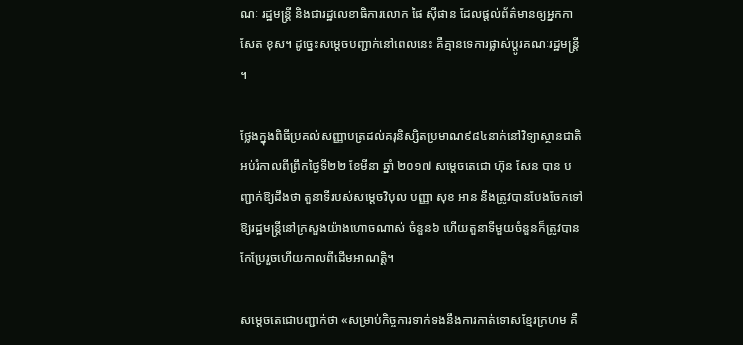ណៈ រដ្ឋមន្ត្រី និងជារដ្ឋលេខាធិការលោក ផៃ សុីផាន ដែលផ្តល់ព័ត៌មានឲ្យអ្នកកាសែត ខុស។ ដូច្នេះសម្តេចបញ្ជាក់នៅពេលនេះ គឺគ្មានទេការផ្លាស់ប្តូរគណៈរដ្ឋមន្ត្រី ។

ថ្លែងក្នុងពិធីប្រគល់សញ្ញាបត្រដល់គរុនិស្សិតប្រមាណ៩៨៤នាក់នៅវិទ្យាស្ថានជាតិអប់រំកាលពីព្រឹកថ្ងៃទី២២ ខែមីនា ឆ្នាំ ២០១៧ សម្តេចតេជោ ហ៊ុន សែន បាន បញ្ជាក់ឱ្យដឹងថា តួនាទីរបស់សម្តេចវិបុល បញ្ញា សុខ អាន នឹងត្រូវបានបែងចែកទៅឱ្យរដ្ឋមន្រ្តីនៅក្រសួងយ៉ាងហោចណាស់ ចំនួន៦ ហើយតួនាទីមួយចំនួនក៏ត្រូវបានកែប្រែរួចហើយកាលពីដើមអាណត្តិ។

សម្តេចតេជោបញ្ជាក់ថា «សម្រាប់កិច្ចការទាក់ទងនឹងការកាត់ទោសខ្មែរក្រហម គឺ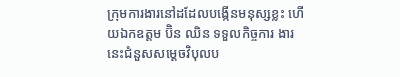ក្រុមការងារនៅដដែលបង្កើនមនុស្សខ្លះ ហើយឯកឧត្តម ប៊ិន ឈិន ទទួលកិច្ចការ ងារនេះជំនួសសម្តេចវិបុលប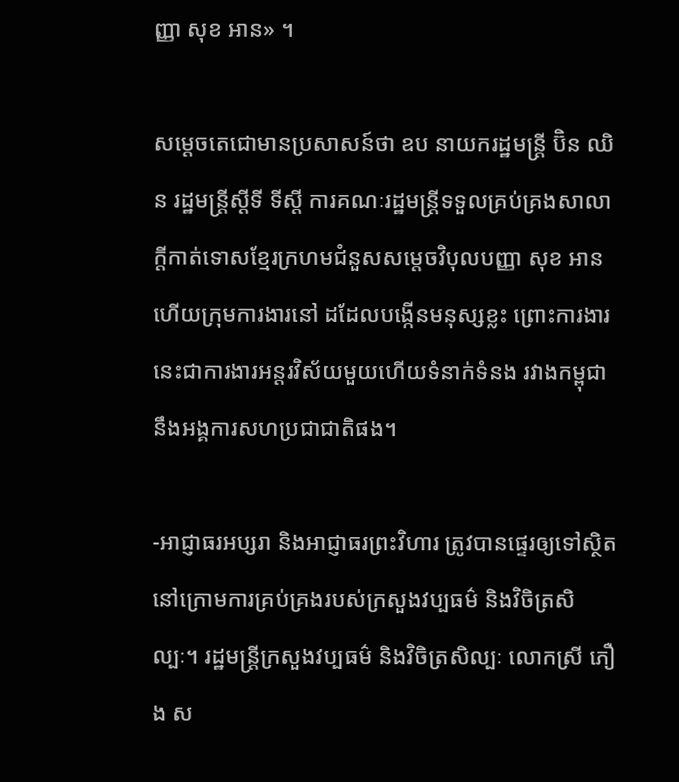ញ្ញា សុខ អាន» ។

សម្តេចតេជោមានប្រសាសន៍ថា ឧប នាយករដ្ឋមន្រ្តី ប៊ិន ឈិន រដ្ឋមន្រ្តីស្តីទី ទីស្តី ការគណៈរដ្ឋមន្រ្តីទទួលគ្រប់គ្រងសាលាក្តីកាត់ទោសខ្មែរក្រហមជំនួសសម្តេចវិបុលបញ្ញា សុខ អាន ហើយក្រុមការងារនៅ ដដែលបង្កើនមនុស្សខ្លះ ព្រោះការងារនេះជាការងារអន្តរវិស័យមួយហើយទំនាក់ទំនង រវាងកម្ពុជានឹងអង្គការសហប្រជាជាតិផង។

-អាជ្ញាធរអប្សរា និងអាជ្ញាធរព្រះវិហារ ត្រូវបានផ្ទេរឲ្យទៅស្ថិតនៅក្រោមការគ្រប់គ្រងរបស់ក្រសួងវប្បធម៌ និងវិចិត្រសិល្បៈ។ រដ្ឋមន្រ្តីក្រសួងវប្បធម៌ និងវិចិត្រសិល្បៈ លោកស្រី ភឿង ស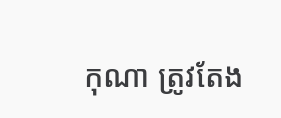កុណា ត្រូវតែង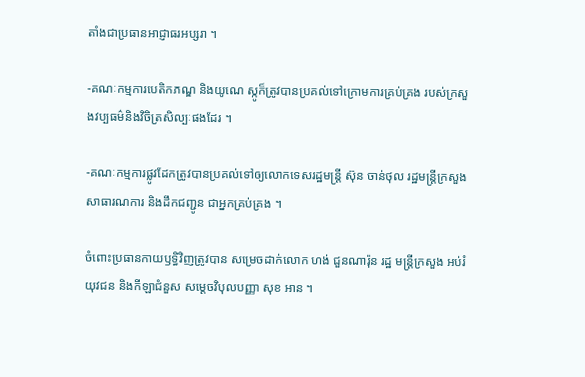តាំងជាប្រធានអាជ្ញាធរអប្សរា ។

-គណៈកម្មការបេតិកភណ្ឌ និងយូណេ ស្កូក៏ត្រូវបានប្រគល់ទៅក្រោមការគ្រប់គ្រង របស់ក្រសួងវប្បធម៌និងវិចិត្រសិល្បៈផងដែរ ។

-គណៈកម្មការផ្លូវដែកត្រូវបានប្រគល់ទៅឲ្យលោកទេសរដ្ឋមន្រ្តី ស៊ុន ចាន់ថុល រដ្ឋមន្រ្តីក្រសួងសាធារណការ និងដឹកជញ្ជូន ជាអ្នកគ្រប់គ្រង ។

ចំពោះប្រធានកាយឫទ្ធិវិញត្រូវបាន សម្រេចដាក់លោក ហង់ ជួនណារ៉ុន រដ្ឋ មន្រ្តីក្រសួង អប់រំ យុវជន និងកីឡាជំនួស សម្តេចវិបុលបញ្ញា សុខ អាន ។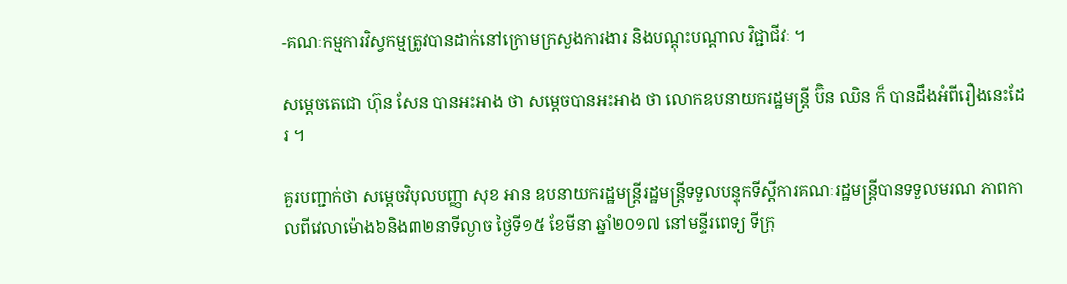-គណៈកម្មការវិស្វកម្មត្រូវបានដាក់នៅក្រោមក្រសួងការងារ និងបណ្តុះបណ្តាល វិជ្ជាជីវៈ ។

សម្តេចតេជោ ហ៊ុន សែន បានអះអាង ថា សម្តេចបានអះអាង ថា លោកឧបនាយករដ្ឋមន្រ្តី ប៊ិន ឈិន ក៏ បានដឹងអំពីរឿងនេះដែរ ។

គួរបញ្ជាក់ថា សម្ដេចវិបុលបញ្ញា សុខ អាន ឧបនាយករដ្ឋមន្ត្រីរដ្ឋមន្ត្រីទទួលបន្ទុកទីស្ដីការគណៈរដ្ឋមន្ត្រីបានទទួលមរណ ភាពកាលពីវេលាម៉ោង៦និង៣២នាទីល្ងាច ថ្ងៃទី១៥ ខែមីនា ឆ្នាំ២០១៧ នៅមន្ទីរពេទ្យ ទីក្រុ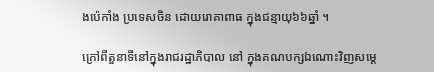ងប៉េកាំង ប្រទេសចិន ដោយរោគាពាធ ក្នុងជន្មាយុ៦៦ឆ្នាំ ។

ក្រៅពីតួនាទីនៅក្នុងរាជរដ្ឋាភិបាល នៅ ក្នុងគណបក្សឯណោះវិញសម្តេ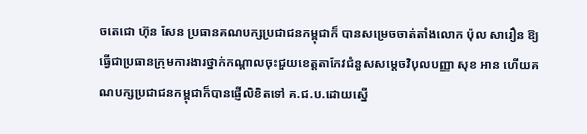ចតេជោ ហ៊ុន សែន ប្រធានគណបក្សប្រជាជនកម្ពុជាក៏ បានសម្រេចចាត់តាំងលោក ប៉ុល សារឿន ឱ្យធ្វើជាប្រធានក្រុមការងារថ្នាក់កណ្តាលចុះជួយខេត្តតាកែវជំនួសសម្តេចវិបុលបញ្ញា សុខ អាន ហើយគណបក្សប្រជាជនកម្ពុជាក៏បានផ្ញើលិខិតទៅ គ.ជ.ប.ដោយស្នើ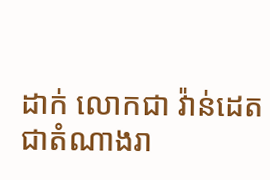ដាក់ លោកជា វ៉ាន់ដេត ជាតំណាងរា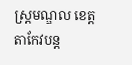ស្ដ្រមណ្ឌល ខេត្តតាកែវបន្ត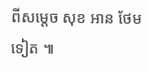ពីសម្តេច សុខ អាន ថែម ទៀត ៕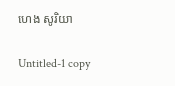ហេង សូរិយា

Untitled-1 copy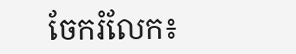ចែករំលែក៖